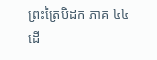ព្រះត្រៃបិដក ភាគ ៤៤
ដើ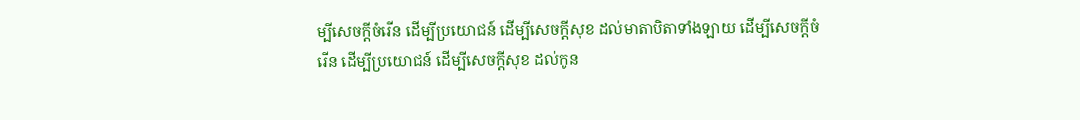ម្បីសេចក្តីចំរើន ដើម្បីប្រយោជន៍ ដើម្បីសេចក្តីសុខ ដល់មាតាបិតាទាំងឡាយ ដើម្បីសេចក្តីចំរើន ដើម្បីប្រយោជន៍ ដើម្បីសេចក្តីសុខ ដល់កូន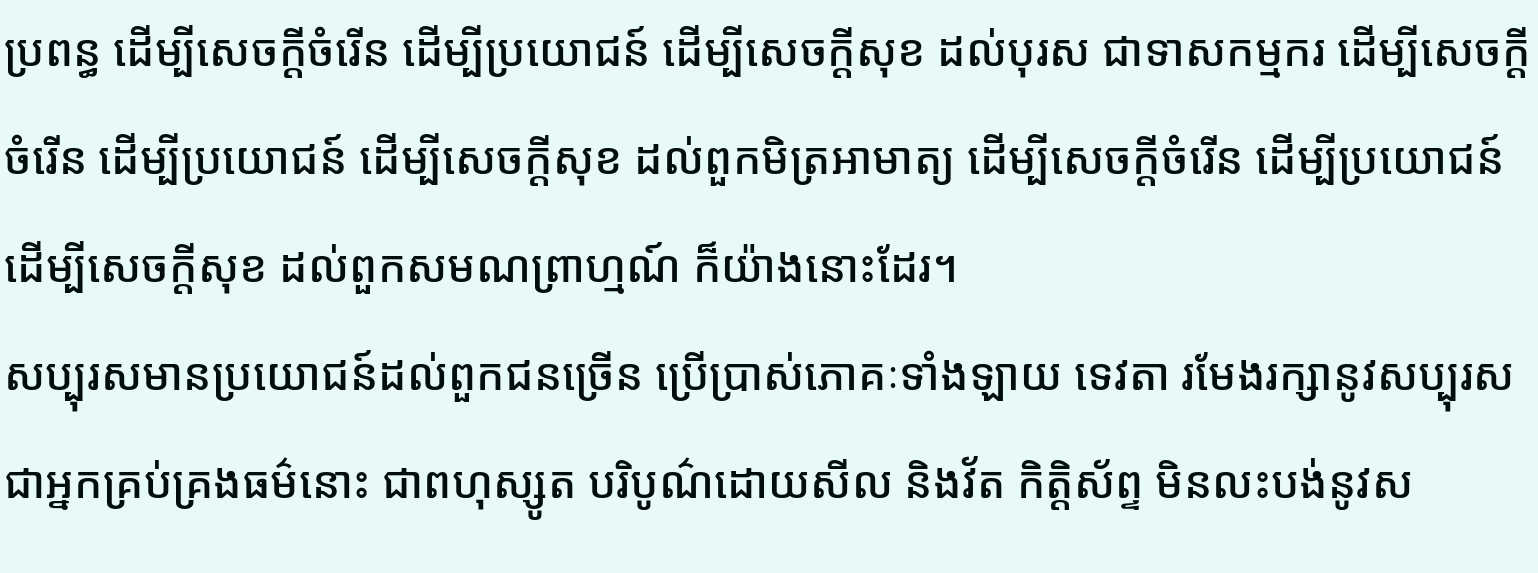ប្រពន្ធ ដើម្បីសេចក្តីចំរើន ដើម្បីប្រយោជន៍ ដើម្បីសេចក្តីសុខ ដល់បុរស ជាទាសកម្មករ ដើម្បីសេចក្តីចំរើន ដើម្បីប្រយោជន៍ ដើម្បីសេចក្តីសុខ ដល់ពួកមិត្រអាមាត្យ ដើម្បីសេចក្តីចំរើន ដើម្បីប្រយោជន៍ ដើម្បីសេចក្តីសុខ ដល់ពួកសមណព្រាហ្មណ៍ ក៏យ៉ាងនោះដែរ។
សប្បុរសមានប្រយោជន៍ដល់ពួកជនច្រើន ប្រើប្រាស់ភោគៈទាំងឡាយ ទេវតា រមែងរក្សានូវសប្បុរស ជាអ្នកគ្រប់គ្រងធម៌នោះ ជាពហុស្សូត បរិបូណ៌ដោយសីល និងវ័ត កិត្តិស័ព្ទ មិនលះបង់នូវស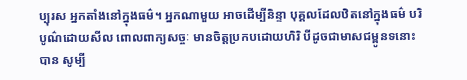ប្បុរស អ្នកតាំងនៅក្នុងធម៌។ អ្នកណាមួយ អាចដើម្បីនិន្ទា បុគ្គលដែលឋិតនៅក្នុងធម៌ បរិបូណ៌ដោយសីល ពោលពាក្យសច្ចៈ មានចិត្តប្រកបដោយហិរិ បីដូចជាមាសជម្ពូនទនោះបាន សូម្បី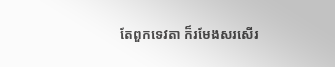តែពួកទេវតា ក៏រមែងសរសើរ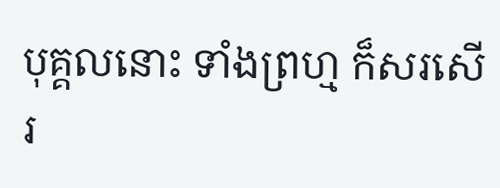បុគ្គលនោះ ទាំងព្រហ្ម ក៏សរសើរ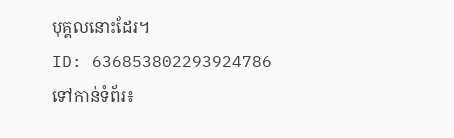បុគ្គលនោះដែរ។
ID: 636853802293924786
ទៅកាន់ទំព័រ៖